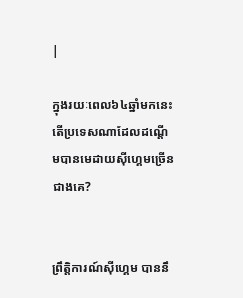|

ក្នុងរយៈពេល៦៤ឆ្នាំមកនេះ តើប្រទេសណាដែលដណ្ដើមបានមេដាយស៊ីហ្គេមច្រើនជាងគេ?


ព្រឹត្តិការណ៍ស៊ីហ្គេម បាននឹ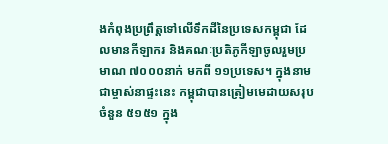ងកំពុងប្រព្រឹត្តទៅលើទឹកដីនៃប្រទេសកម្ពុជា ដែលមានកីឡាករ និងគណៈប្រតិភូកីឡាចូលរួមប្រមាណ ៧០០០នាក់ មកពី ១១ប្រទេស។ ក្នុងនាមជាម្ចាស់នាផ្ទះនេះ កម្ពុជាបានត្រៀមមេដាយសរុបចំនួន ៥១៥១ ក្នុង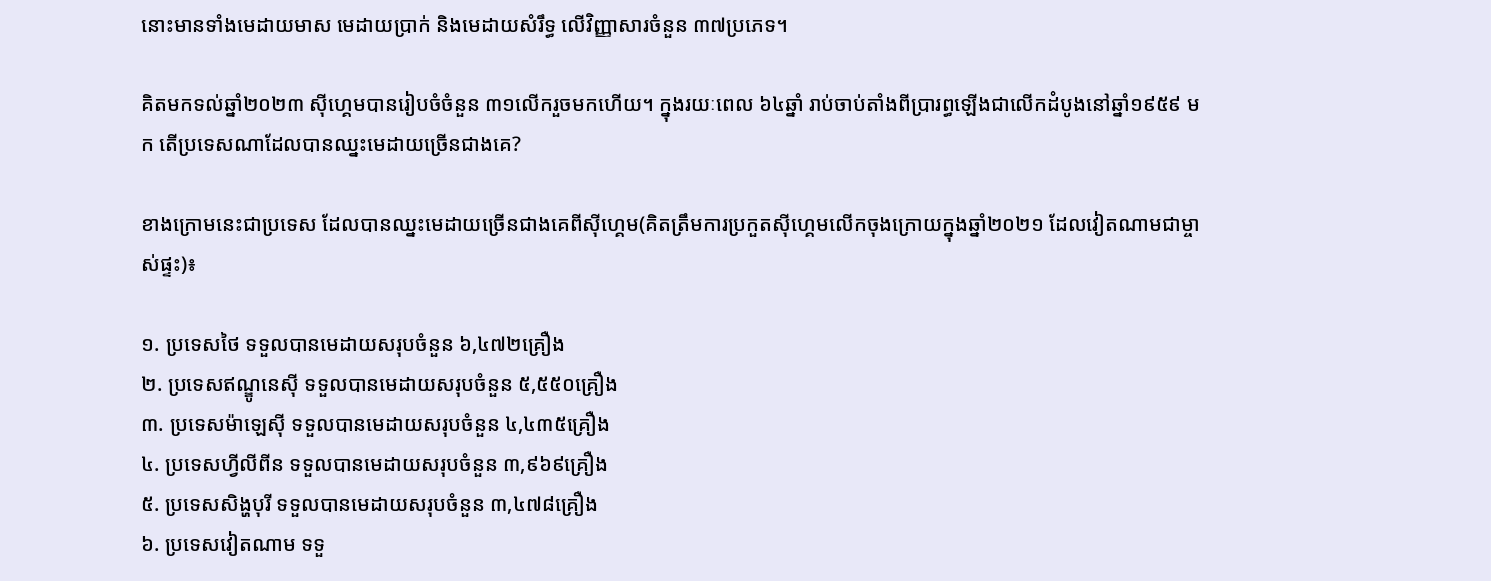នោះមានទាំងមេដាយមាស មេដាយប្រាក់ និងមេដាយសំរឹទ្ធ លើវិញ្ញាសារចំនួន ៣៧ប្រភេទ។

គិតមកទល់ឆ្នាំ២០២៣ ស៊ីហ្គេមបានរៀបចំចំនួន ៣១លើករួចមកហើយ។ ក្នុងរយៈពេល ៦៤ឆ្នាំ រាប់ចាប់តាំងពីប្រារព្ធឡើងជាលើកដំបូងនៅឆ្នាំ១៩៥៩ មក តើប្រទេសណាដែលបានឈ្នះមេដាយច្រើនជាងគេ?

ខាងក្រោមនេះជាប្រទេស ដែលបានឈ្នះមេដាយច្រើនជាងគេពីស៊ីហ្គេម(គិតត្រឹមការប្រកួតស៊ីហ្គេមលើកចុងក្រោយក្នុងឆ្នាំ២០២១ ដែលវៀតណាមជាម្ចាស់ផ្ទះ)៖

១. ប្រទេសថៃ ទទួលបានមេដាយសរុបចំនួន ៦,៤៧២គ្រឿង
២. ប្រទេសឥណ្ឌូនេស៊ី ទទួលបានមេដាយសរុបចំនួន ៥,៥៥០គ្រឿង
៣. ប្រទេសម៉ាឡេស៊ី ទទួលបានមេដាយសរុបចំនួន ៤,៤៣៥គ្រឿង
៤. ប្រទេសហ្វីលីពីន ទទួលបានមេដាយសរុបចំនួន ៣,៩៦៩គ្រឿង
៥. ប្រទេសសិង្ហបុរី ទទួលបានមេដាយសរុបចំនួន ៣,៤៧៨គ្រឿង
៦. ប្រទេសវៀតណាម ទទួ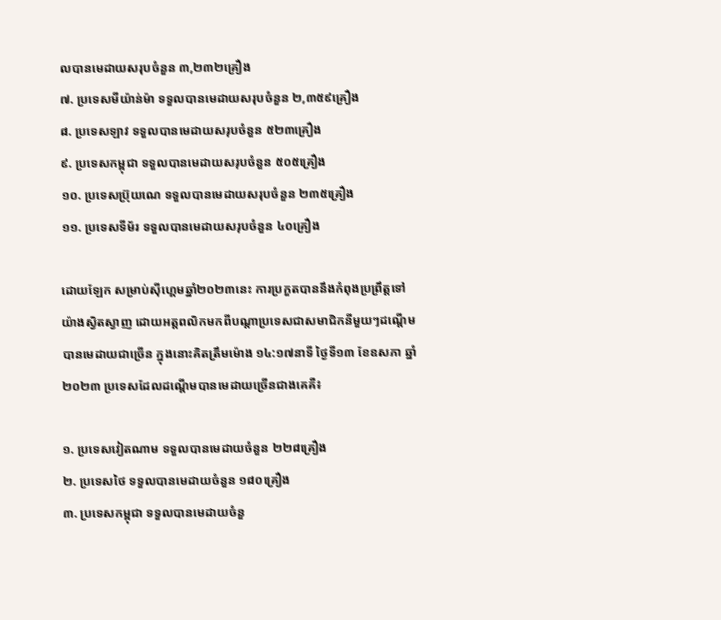លបានមេដាយសរុបចំនួន ៣,២៣២គ្រឿង
៧. ប្រទេសមីយ៉ាន់ម៉ា ទទួលបានមេដាយសរុបចំនួន ២,៣៥៩គ្រឿង
៨. ប្រទេសឡាវ ទទួលបានមេដាយសរុបចំនួន ៥២៣គ្រឿង
៩. ប្រទេសកម្ពុជា ទទួលបានមេដាយសរុបចំនួន ៥០៥គ្រឿង
១០. ប្រទេសប៊្រុយណេ ទទួលបានមេដាយសរុបចំនួន ២៣៥គ្រឿង
១១. ប្រទេសទីម័រ ទទួលបានមេដាយសរុបចំនួន ៤០គ្រឿង

ដោយឡែក សម្រាប់ស៊ីហ្គេមឆ្នាំ២០២៣នេះ ការប្រកួតបាននឹងកំពុងប្រព្រឹត្តទៅយ៉ាងស្វិតស្វាញ ដោយអត្តពលិកមកពីបណ្ដាប្រទេសជាសមាជិកនីមួយៗដណ្ដើមបានមេដាយជាច្រើន ក្នុងនោះគិតត្រឹមម៉ោង ១៤:១៧នាទី ថ្ងៃទី១៣ ខែឧសភា ឆ្នាំ២០២៣ ប្រទេសដែលដណ្ដើមបានមេដាយច្រើនជាងគេគឺ៖

១. ប្រទេសវៀតណាម ទទួលបានមេដាយចំនួន ២២៨គ្រឿង
២. ប្រទេសថៃ ទទួលបានមេដាយចំនួន ១៨០គ្រឿង
៣. ប្រទេសកម្ពុជា ទទួលបានមេដាយចំនួ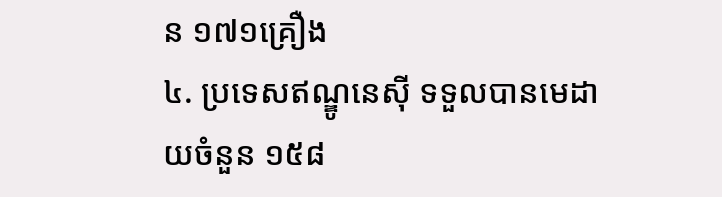ន ១៧១គ្រឿង
៤. ប្រទេសឥណ្ឌូនេស៊ី ទទួលបានមេដាយចំនួន ១៥៨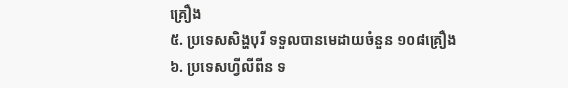គ្រឿង
៥. ប្រទេសសិង្ហបុរី ទទួលបានមេដាយចំនួន ១០៨គ្រឿង
៦. ប្រទេសហ្វីលីពីន ទ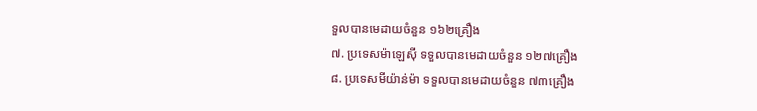ទួលបានមេដាយចំនួន ១៦២គ្រឿង
៧. ប្រទេសម៉ាឡេស៊ី ទទួលបានមេដាយចំនួន ១២៧គ្រឿង
៨. ប្រទេសមីយ៉ាន់ម៉ា ទទួលបានមេដាយចំនួន ៧៣គ្រឿង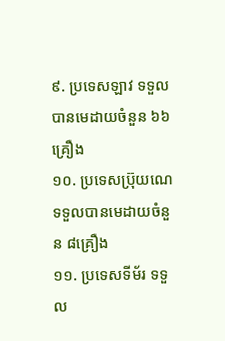៩. ប្រទេសឡាវ ទទួលបានមេដាយចំនួន ៦៦គ្រឿង
១០. ប្រទេសប៊្រុយណេ ទទួលបានមេដាយចំនួន ៨គ្រឿង
១១. ប្រទេសទីម័រ ទទួល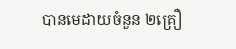បានមេដាយចំនួន ២គ្រឿ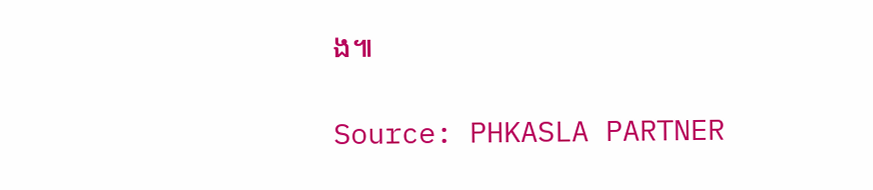ង៕

Source: PHKASLA PARTNER